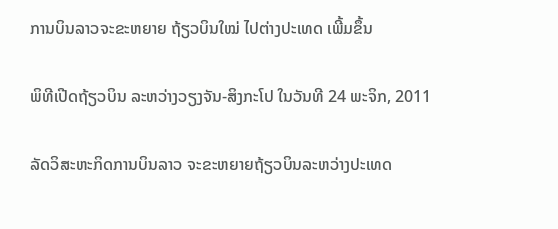ການບິນລາວຈະຂະຫຍາຍ ຖ້ຽວບິນໃໝ່ ໄປຕ່າງປະເທດ ເພີ້ມຂຶ້ນ

ພິທີເປີດຖ້ຽວບິນ ລະຫວ່າງວຽງຈັນ-ສິງກະໂປ ໃນວັນທີ 24 ພະຈິກ, 2011

ລັດວິສະຫະກິດການບິນລາວ ຈະຂະຫຍາຍຖ້ຽວບິນລະຫວ່າງປະເທດ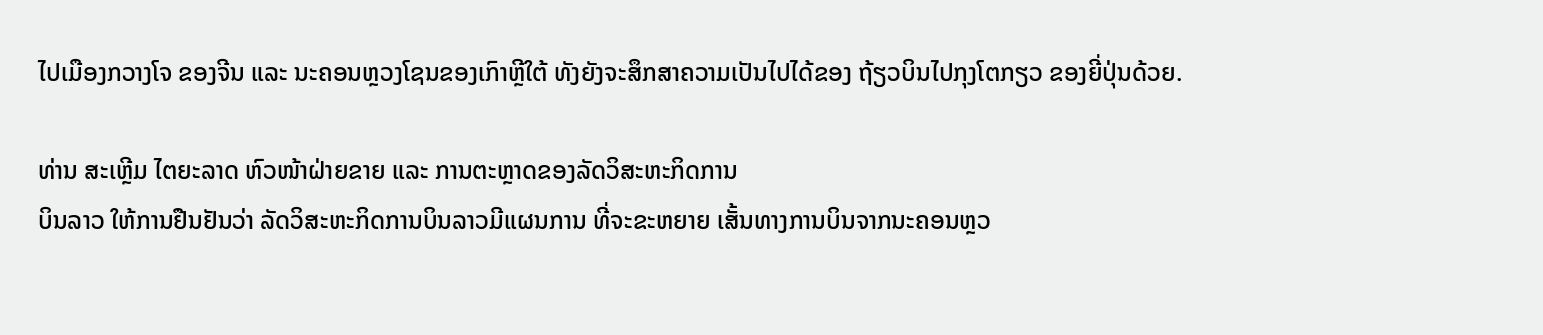ໄປເມືອງກວາງໂຈ ຂອງຈີນ ແລະ ນະຄອນຫຼວງໂຊນຂອງເກົາຫຼີໃຕ້ ທັງຍັງຈະສຶກສາຄວາມເປັນໄປໄດ້ຂອງ ຖ້ຽວບິນໄປກຸງໂຕກຽວ ຂອງຍີ່ປຸ່ນດ້ວຍ.

ທ່ານ ສະເຫຼີມ ໄຕຍະລາດ ຫົວໜ້າຝ່າຍຂາຍ ແລະ ການຕະຫຼາດຂອງລັດວິສະຫະກິດການ
ບິນລາວ ໃຫ້ການຢືນຢັນວ່າ ລັດວິສະຫະກິດການບິນລາວມີແຜນການ ທີ່ຈະຂະຫຍາຍ ເສັ້ນທາງການບິນຈາກນະຄອນຫຼວ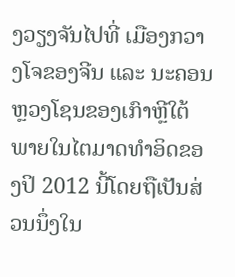ງວຽງຈັນໄປທີ່ ເມືອງກວາງໂຈຂອງຈີນ ແລະ ນະຄອນ ຫຼວງໂຊນຂອງເກົາຫຼີໃຕ້ ພາຍໃນໄຕມາດທໍາອິດຂອງປິ 2012 ນີ້ໂດຍຖືເປັນສ່ວນນຶ່ງໃນ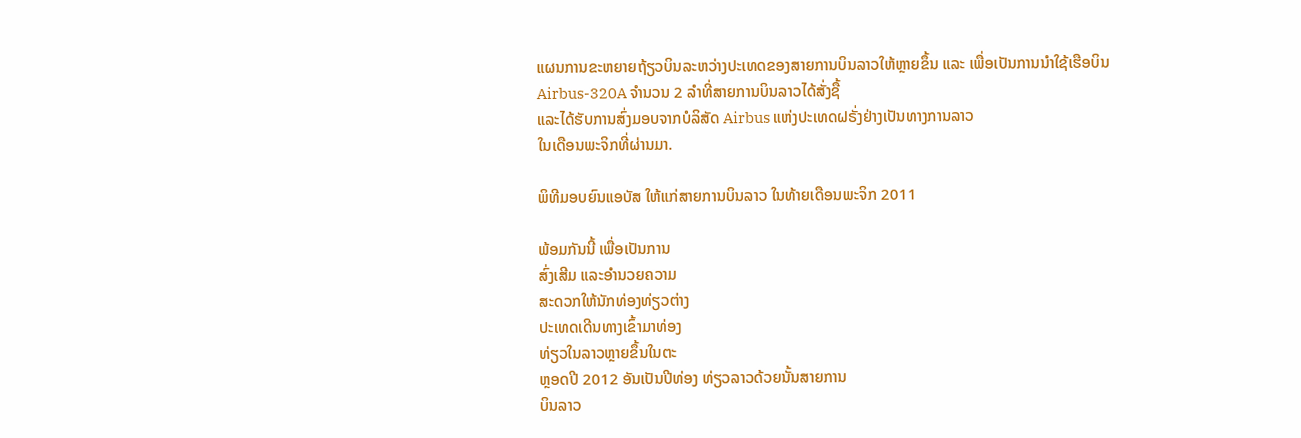ແຜນການຂະຫຍາຍຖ້ຽວບິນລະຫວ່າງປະເທດຂອງສາຍການບິນລາວໃຫ້ຫຼາຍຂຶ້ນ ແລະ ເພື່ອເປັນການນໍາໃຊ້ເຮືອບິນ Airbus-320A ຈໍານວນ 2 ລໍາທີ່ສາຍການບິນລາວໄດ້ສັ່ງຊື້
ແລະໄດ້ຮັບການສົ່ງມອບຈາກບໍລິສັດ Airbus ແຫ່ງປະເທດຝຣັ່ງຢ່າງເປັນທາງການລາວ
ໃນເດືອນພະຈິກທີ່ຜ່ານມາ.

ພິທີມອບຍົນແອບັສ ໃຫ້ແກ່ສາຍການບິນລາວ ໃນທ້າຍເດືອນພະຈິກ 2011

ພ້ອມກັນນີ້ ເພື່ອເປັນການ
ສົ່ງເສີມ ແລະອໍານວຍຄວາມ
ສະດວກໃຫ້ນັກທ່ອງທ່ຽວຕ່າງ
ປະເທດເດີນທາງເຂົ້າມາທ່ອງ
ທ່ຽວໃນລາວຫຼາຍຂຶ້ນໃນຕະ
ຫຼອດປີ 2012 ອັນເປັນປີທ່ອງ ທ່ຽວລາວດ້ວຍນັ້ນສາຍການ
ບິນລາວ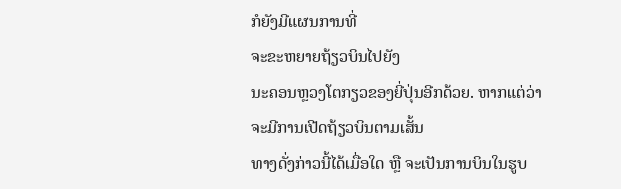ກໍຍັງມີແຜນການທີ່
ຈະຂະຫຍາຍຖ້ຽວບິນໄປຍັງ
ນະຄອນຫຼວງໂຕກຽວຂອງຍີ່ປຸ່ນອີກດ້ວຍ. ຫາກແຕ່ວ່າ ຈະມີການເປີດຖ້ຽວບິນຕາມເສັ້ນ
ທາງດັ່ງກ່າວນີ້ໄດ້ເມື່ອໃດ ຫຼື ຈະເປັນການບິນໃນຮູບ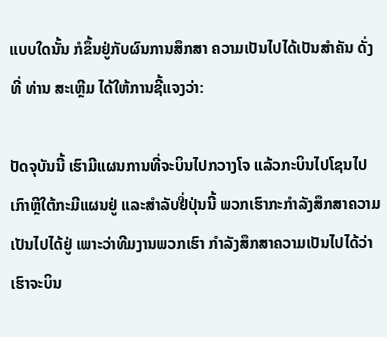ແບບໃດນັ້ນ ກໍຂຶ້ນຢູ່ກັບຜົນການສຶກສາ ຄວາມເປັນໄປໄດ້ເປັນສໍາຄັນ ດັ່ງທີ່ ທ່ານ ສະເຫຼີມ ໄດ້ໃຫ້ການຊີ້ແຈງວ່າ:

ປັດຈຸບັນນີ້ ເຮົາມີແຜນການທີ່ຈະບິນໄປກວາງໂຈ ແລ້ວກະບິນໄປໂຊນໄປ
ເກົາຫຼີໃຕ້ກະມີແຜນຢູ່ ແລະສໍາລັບຢີ່ປຸ່ນນີ້ ພວກເຮົາກະກໍາລັງສຶກສາຄວາມ
ເປັນໄປໄດ້ຢູ່ ເພາະວ່າທີມງານພວກເຮົາ ກໍາລັງສຶກສາຄວາມເປັນໄປໄດ້ວ່າ
ເຮົາຈະບິນ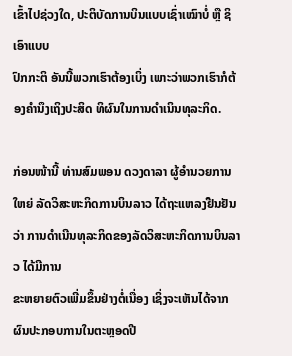ເຂົ້າໄປຊ່ວງໃດ, ປະຕິບັດການບິນແບບເຊົ່າເໝົາບໍ່ ຫຼື ຊິເອົາແບບ
ປົກກະຕິ ອັນນີ້ພວກເຮົາຕ້ອງເບິ່ງ ເພາະວ່າພວກເຮົາກໍຕ້ອງຄໍານຶງເຖິງປະສິດ ທິຜົນໃນການດໍາເນິນທຸລະກິດ.

ກ່ອນໜ້ານີ້ ທ່ານສົມພອນ ດວງດາລາ ຜູ້ອໍານວຍການໃຫຍ່ ລັດວິສະຫະກິດການບິນລາວ ໄດ້ຖະແຫລງຢືນຢັນວ່າ ການດໍາເນີນທຸລະກິດຂອງລັດວິສະຫະກິດການບິນລາວ ໄດ້ມີການ
ຂະຫຍາຍຕົວເພີ່ມຂຶ້ນຢ່າງຕໍ່ເນື່ອງ ເຊິ່ງຈະເຫັນໄດ້ຈາກຜົນປະກອບການໃນຕະຫຼອດປີ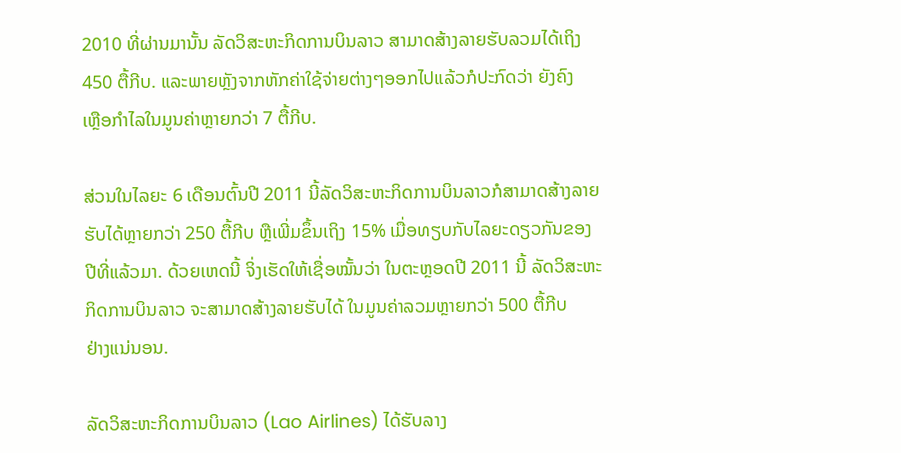2010 ທີ່ຜ່ານມານັ້ນ ລັດວິສະຫະກິດການບິນລາວ ສາມາດສ້າງລາຍຮັບລວມໄດ້ເຖິງ
450 ຕື້ກີບ. ແລະພາຍຫຼັງຈາກຫັກຄ່າໃຊ້ຈ່າຍຕ່າງໆອອກໄປແລ້ວກໍປະກົດວ່າ ຍັງຄົງ
ເຫຼືອກໍາໄລໃນມູນຄ່າຫຼາຍກວ່າ 7 ຕື້ກີບ.

ສ່ວນໃນໄລຍະ 6 ເດືອນຕົ້ນປີ 2011 ນີ້ລັດວິສະຫະກິດການບິນລາວກໍສາມາດສ້າງລາຍ
ຮັບໄດ້ຫຼາຍກວ່າ 250 ຕື້ກີບ ຫຼືເພີ່ມຂຶ້ນເຖິງ 15% ເມື່ອທຽບກັບໄລຍະດຽວກັນຂອງ
ປີທີ່ແລ້ວມາ. ດ້ວຍເຫດນີ້ ຈິ່ງເຮັດໃຫ້ເຊື່ອໝັ້ນວ່າ ໃນຕະຫຼອດປີ 2011 ນີ້ ລັດວິສະຫະ
ກິດການບິນລາວ ຈະສາມາດສ້າງລາຍຮັບໄດ້ ໃນມູນຄ່າລວມຫຼາຍກວ່າ 500 ຕື້ກີບ
ຢ່າງແນ່ນອນ.

ລັດວິສະຫະກິດການບິນລາວ (Lao Airlines) ໄດ້ຮັບລາງ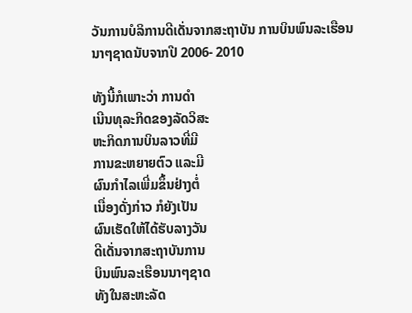ວັນການບໍລິການດີເດັ່ນຈາກສະຖາບັນ ການບິນພົນລະເຮືອນນາໆຊາດນັບຈາກປີ 2006- 2010

ທັງນີ້ກໍເພາະວ່າ ການດໍາ
ເນີນທຸລະກິດຂອງລັດວິສະ
ຫະກິດການບິນລາວທີ່ມີ
ການຂະຫຍາຍຕົວ ແລະມີ
ຜົນກໍາໄລເພີ່ມຂຶ້ນຢ່າງຕໍ່
ເນື່ອງດັ່ງກ່າວ ກໍຍັງເປັນ
ຜົນເຮັດໃຫ້ໄດ້ຮັບລາງວັນ
ດີເດັ່ນຈາກສະຖາບັນການ
ບິນພົນລະເຮືອນນາໆຊາດ
ທັງໃນສະຫະລັດ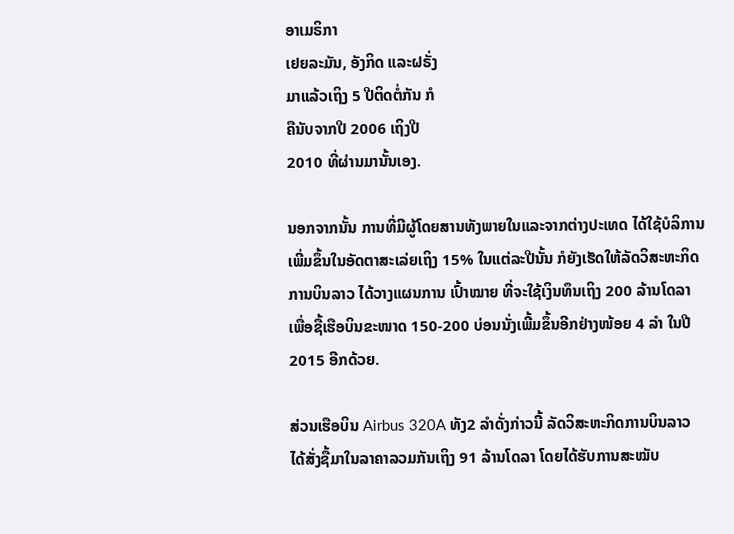ອາເມຣິກາ
ເຢຍລະມັນ, ອັງກິດ ແລະຝຣັ່ງ
ມາແລ້ວເຖິງ 5 ປີຕິດຕໍ່ກັນ ກໍ
ຄືນັບຈາກປີ 2006 ເຖິງປີ
2010 ທີ່ຜ່ານມານັ້ນເອງ.

ນອກຈາກນັ້ນ ການທີ່ມີຜູ້ໂດຍສານທັງພາຍໃນແລະຈາກຕ່າງປະເທດ ໄດ້ໃຊ້ບໍລິການ
ເພີ່ມຂຶ້ນໃນອັດຕາສະເລ່ຍເຖິງ 15% ໃນແຕ່ລະປີນັ້ນ ກໍຍັງເຮັດໃຫ້ລັດວິສະຫະກິດ
ການບິນລາວ ໄດ້ວາງແຜນການ ເປົ້າໝາຍ ທີ່ຈະໃຊ້ເງິນທຶນເຖິງ 200 ລ້ານໂດລາ
ເພື່ອຊື້ເຮືອບິນຂະໜາດ 150-200 ບ່ອນນັ່ງເພີ້ມຂຶ້ນອີກຢ່າງໜ້ອຍ 4 ລໍາ ໃນປີ
2015 ອີກດ້ວຍ.

ສ່ວນເຮືອບິນ Airbus 320A ທັງ2 ລໍາດັ່ງກ່າວນີ້ ລັດວິສະຫະກິດການບິນລາວ
ໄດ້ສັ່ງຊື້ມາໃນລາຄາລວມກັນເຖິງ 91 ລ້ານໂດລາ ໂດຍໄດ້ຮັບການສະໝັບ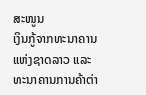ສະໜູນ
ເງິນກູ້ຈາກທະນາຄານແຫ່ງຊາດລາວ ແລະທະນາຄານການຄ້າຕ່າ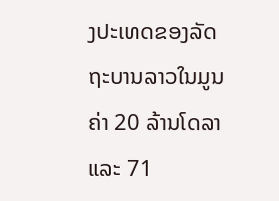ງປະເທດຂອງລັດ
ຖະບານລາວໃນມູນຄ່າ 20 ລ້ານໂດລາ ແລະ 71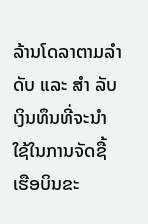ລ້ານໂດລາຕາມລໍາດັບ ແລະ ສໍາ ລັບເງິນທຶນທີ່ຈະນໍາໃຊ້ໃນການຈັດຊື້ເຮືອບິນຂະ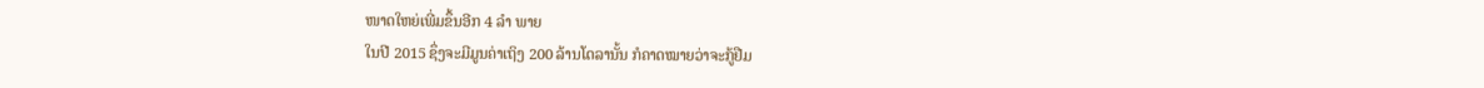ໜາດໃຫຍ່ເພີ່ມຂຶ້ນອີກ 4 ລໍາ ພາຍ
ໃນປີ 2015 ຊຶ່ງຈະມີມູນຄ່າເຖິງ 200 ລ້ານໂດລານັ້ນ ກໍຄາດໝາຍວ່າຈະກູ້ຢືມ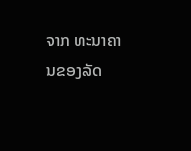ຈາກ ທະນາຄານຂອງລັດ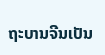ຖະບານຈີນເປັນ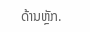ດ້ານຫຼັກ.